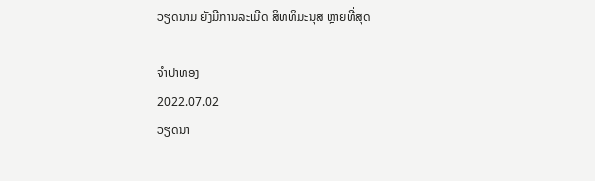ວຽດນາມ ຍັງມີການລະເມີດ ສິທທິມະນຸສ ຫຼາຍທີ່ສຸດ

ຈຳປາທອງ
2022.07.02
ວຽດນາ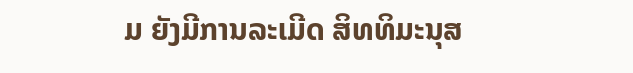ມ ຍັງມີການລະເມີດ ສິທທິມະນຸສ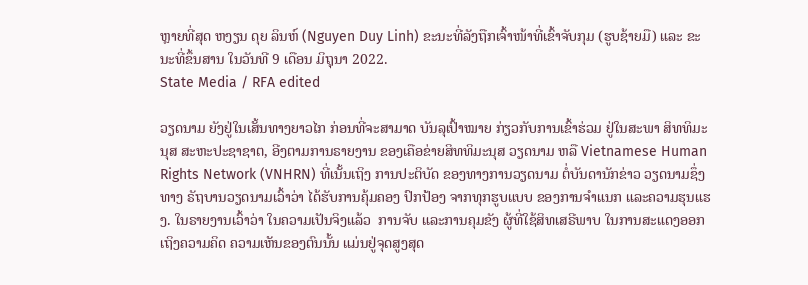ຫຼາຍທີ່ສຸດ ຫງຽນ ດຸຍ ລິນຫ໌ (Nguyen Duy Linh) ຂະນະທີ່ລັງຖືກເຈົ້າໜ້າທີ່ເຂົ້າຈັບກຸມ (ຮູບຊ້າຍມື) ແລະ ຂະນະທີ່ຂຶ້ນສານ ໃນວັນທີ 9 ເດືອນ ມິຖຸນາ 2022.
State Media / RFA edited

ວຽດນາມ ຍັງຢູ່ໃນເສັ້ນທາງຍາວໄກ ກ່ອນທີ່ຈະສາມາດ ບັນລຸເປົ້າໝາຍ ກ່ຽວກັບການເຂົ້າຮ່ວມ ຢູ່ໃນສະພາ ສິທທິມະນຸສ ສະຫະປະຊາຊາຕ, ອີງຕາມການຣາຍງານ ຂອງເຄືອຂ່າຍສິທທິມະນຸສ ວຽດນາມ ຫລື Vietnamese Human Rights Network (VNHRN) ທີ່ເນັ້ນເຖິງ ການປະຕິບັດ ຂອງທາງການວຽດນາມ ຕໍ່ບັນດານັກຂ່າວ ວຽດນາມຊຶ່ງທາງ ຣັຖບານວຽດນາມເວົ້າວ່າ ໄດ້ຮັບການຄຸ້ມຄອງ ປົກປ້ອງ ຈາກທຸກຮູບແບບ ຂອງການຈໍາແນກ ແລະຄວາມຮຸນແຮງ. ໃນຣາຍງານເວົ້າວ່າ ໃນຄວາມເປັນຈິງແລ້ວ  ການຈັບ ແລະການຄຸມຂັງ ຜູ້ທີ່ໃຊ້ສິທເສຣີພາບ ໃນການສະແດງອອກ ເຖິງຄວາມຄິດ ຄວາມເຫັນຂອງຕົນນັ້ນ ແມ່ນຢູ່ຈຸດສູງສຸດ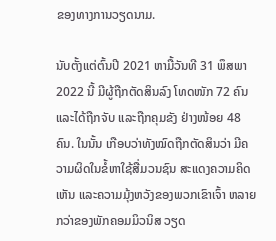ຂອງທາງການວຽດນາມ.

ນັບຕັ້ງແຕ່ຕົ້ນປີ 2021 ຫາມື້ວັນທີ 31 ພຶສພາ 2022 ນີ້ ມີຜູ້ຖືກຕັດສິນລົງ ໂທດໜັກ 72 ຄົນ ແລະໄດ້ຖືກຈັບ ແລະຖືກຄຸມຂັງ ຢ່າງໜ້ອຍ 48 ຄົນ. ໃນນັ້ນ ເກືອບວ່າທັງໝົດຖືກຕັດສິນວ່າ ມີຄວາມຜິດໃນຂໍ້ຫາໃຊ້ສື່ມວນຊົນ ສະແດງຄວາມຄິດເຫັນ ແລະຄວາມມຸ້ງຫວັງຂອງພວກເຂົາເຈົ້າ ຫລາຍກວ່າຂອງພັກຄອມມິວນິສ ວຽດ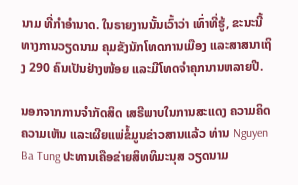ນາມ ທີ່ກໍາອໍານາດ. ໃນຣາຍງານນັ້ນເວົ້າວ່າ ເທົ່າທີ່ຮູ້, ຂະນະນີ້ ທາງການວຽດນາມ ຄຸມຂັງນັກໂທດການເມືອງ ແລະສາສນາເຖິງ 290 ຄົນເປັນຢ່າງໜ້ອຍ ແລະມີໂທດຈໍາຄຸກນານຫລາຍປີ.

ນອກຈາກການຈໍາກັດສິດ ເສຣີພາບໃນການສະແດງ ຄວາມຄິດຄວາມເຫັນ ແລະເຜີຍແພ່ຂໍ້ມູນຂ່າວສານແລ້ວ ທ່ານ Nguyen Ba Tung ປະທານເຄືອຂ່າຍສິທທິມະນຸສ ວຽດນາມ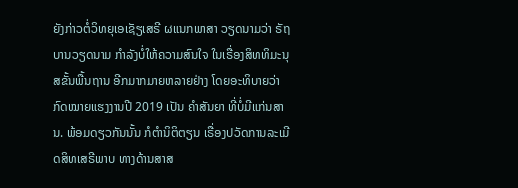ຍັງກ່າວຕໍ່ວິທຍຸເອເຊັຽເສຣີ ຜແນກພາສາ ວຽດນາມວ່າ ຣັຖບານວຽດນາມ ກໍາລັງບໍ່ໃຫ້ຄວາມສົນໃຈ ໃນເຣື່ອງສິທທິມະນຸສຂັ້ນພື້ນຖານ ອີກມາກມາຍຫລາຍຢ່າງ ໂດຍອະທິບາຍວ່າ ກົດໝາຍແຮງງານປີ 2019 ເປັນ ຄໍາສັນຍາ ທີ່ບໍ່ມີແກ່ນສານ. ພ້ອມດຽວກັນນັ້ນ ກໍຕໍານິຕິຕຽນ ເຣື່ອງປວັດການລະເມີດສິທເສຣີພາບ ທາງດ້ານສາສ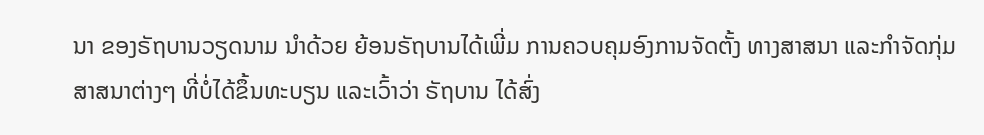ນາ ຂອງຣັຖບານວຽດນາມ ນໍາດ້ວຍ ຍ້ອນຣັຖບານໄດ້ເພີ່ມ ການຄວບຄຸມອົງການຈັດຕັ້ງ ທາງສາສນາ ແລະກໍາຈັດກຸ່ມສາສນາຕ່າງໆ ທີ່ບໍ່ໄດ້ຂຶ້ນທະບຽນ ແລະເວົ້າວ່າ ຣັຖບານ ໄດ້ສົ່ງ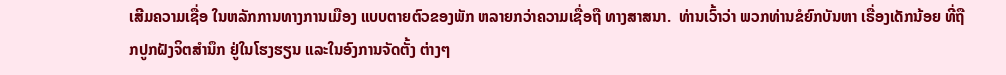ເສີມຄວາມເຊື່ອ ໃນຫລັກການທາງການເມືອງ ແບບຕາຍຕົວຂອງພັກ ຫລາຍກວ່າຄວາມເຊື່ອຖື ທາງສາສນາ.  ທ່ານເວົ້າວ່າ ພວກທ່ານຂໍຍົກບັນຫາ ເຣື່ອງເດັກນ້ອຍ ທີ່ຖືກປູກຝັງຈິຕສໍານຶກ ຢູ່ໃນໂຮງຮຽນ ແລະໃນອົງການຈັດຕັ້ງ ຕ່າງໆ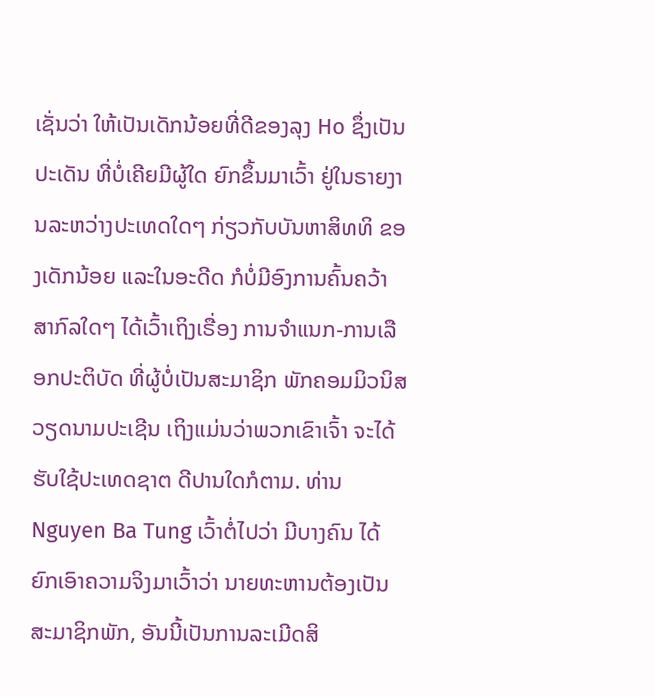ເຊັ່ນວ່າ ໃຫ້ເປັນເດັກນ້ອຍທີ່ດີຂອງລຸງ Ho ຊຶ່ງເປັນປະເດັນ ທີ່ບໍ່ເຄີຍມີຜູ້ໃດ ຍົກຂຶ້ນມາເວົ້າ ຢູ່ໃນຣາຍງານລະຫວ່າງປະເທດໃດໆ ກ່ຽວກັບບັນຫາສິທທິ ຂອງເດັກນ້ອຍ ແລະໃນອະດີດ ກໍບໍ່ມີອົງການຄົ້ນຄວ້າ ສາກົລໃດໆ ໄດ້ເວົ້າເຖິງເຣື່ອງ ການຈໍາແນກ-ການເລືອກປະຕິບັດ ທີ່ຜູ້ບໍ່ເປັນສະມາຊິກ ພັກຄອມມິວນິສວຽດນາມປະເຊີນ ເຖິງແມ່ນວ່າພວກເຂົາເຈົ້າ ຈະໄດ້ຮັບໃຊ້ປະເທດຊາຕ ດີປານໃດກໍຕາມ. ທ່ານ Nguyen Ba Tung ເວົ້າຕໍ່ໄປວ່າ ມີບາງຄົນ ໄດ້ຍົກເອົາຄວາມຈິງມາເວົ້າວ່າ ນາຍທະຫານຕ້ອງເປັນສະມາຊິກພັກ, ອັນນີ້ເປັນການລະເມີດສິ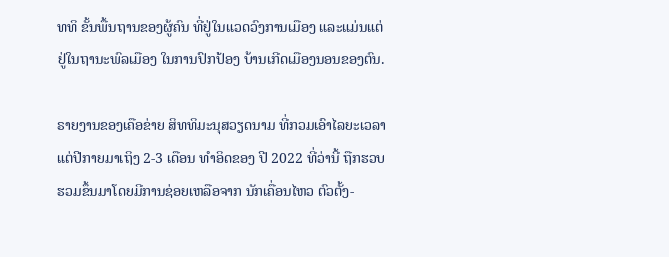ທທິ ຂັ້ນພື້ນຖານຂອງຜູ້ຄົນ ທີ່ຢູ່ໃນແວດວົງການເມືອງ ແລະແມ່ນແຕ່ຢູ່ໃນຖານະພົລເມືອງ ໃນການປົກປ້ອງ ບ້ານເກີດເມືອງນອນຂອງຕົນ.

ຣາຍງານຂອງເຄືອຂ່າຍ ສິທທິມະນຸສວຽດນາມ ທີ່ກວມເອົາໄລຍະເວລາ ແຕ່ປີກາຍມາເຖິງ 2-3 ເດືອນ ທໍາອິດຂອງ ປີ 2022 ທີ່ວ່ານີ້ ຖືກຮວບຮວມຂຶ້ນມາໂດຍມີການຊ່ອຍເຫລືອຈາກ ນັກເຄື່ອນໄຫວ ຕົວຕັ້ງ-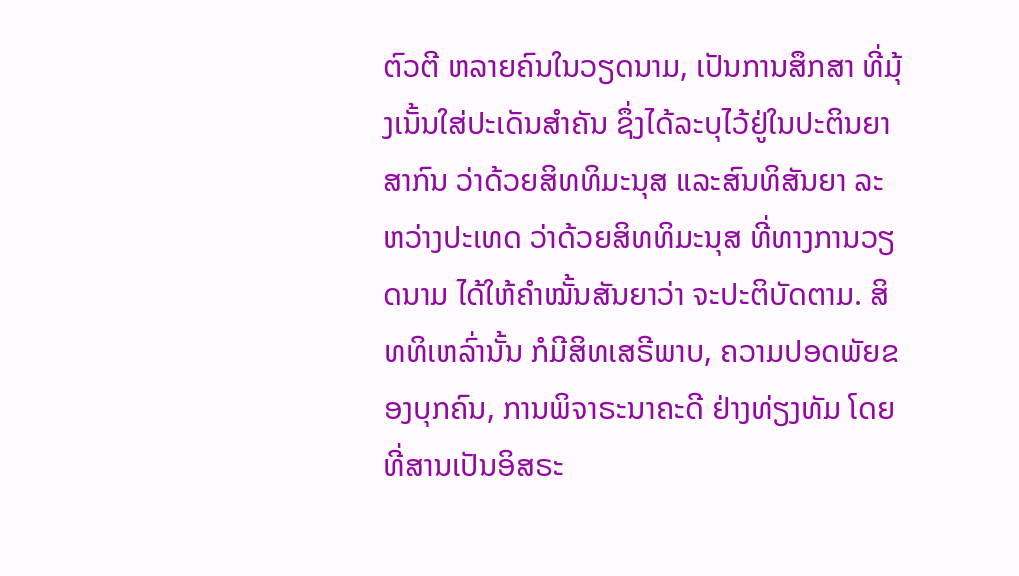ຕົວຕີ ຫລາຍຄົນໃນວຽດນາມ, ເປັນການສຶກສາ ທີ່ມຸ້ງເນັ້ນໃສ່ປະເດັນສໍາຄັນ ຊຶ່ງໄດ້ລະບຸໄວ້ຢູ່ໃນປະຕິນຍາສາກົນ ວ່າດ້ວຍສິທທິມະນຸສ ແລະສົນທິສັນຍາ ລະຫວ່າງປະເທດ ວ່າດ້ວຍສິທທິມະນຸສ ທີ່ທາງການວຽດນາມ ໄດ້ໃຫ້ຄໍາໝັ້ນສັນຍາວ່າ ຈະປະຕິບັດຕາມ. ສິທທິເຫລົ່ານັ້ນ ກໍມີສິທເສຣີພາບ, ຄວາມປອດພັຍຂອງບຸກຄົນ, ການພິຈາຣະນາຄະດີ ຢ່າງທ່ຽງທັມ ໂດຍທີ່ສານເປັນອິສຣະ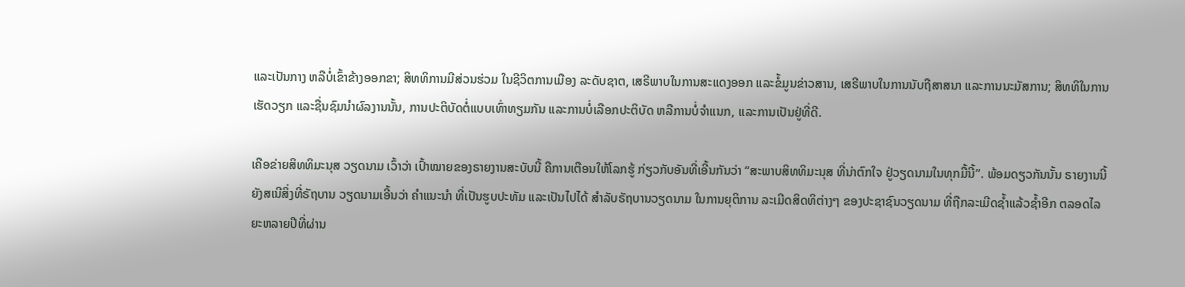ແລະເປັນກາງ ຫລືບໍ່ເຂົ້າຂ້າງອອກຂາ; ສິທທິການມີສ່ວນຮ່ວມ ໃນຊີວິຕການເມືອງ ລະດັບຊາຕ, ເສຣີພາບໃນການສະແດງອອກ ແລະຂໍ້ມູນຂ່າວສານ, ເສຣີພາບໃນການນັບຖືສາສນາ ແລະການນະມັສການ; ສິທທິໃນການເຮັດວຽກ ແລະຊື່ນຊົມນໍາຜົລງານນັ້ນ, ການປະຕິບັດຕໍ່ແບບເທົ່າທຽມກັນ ແລະການບໍ່ເລືອກປະຕິບັດ ຫລືການບໍ່ຈໍາແນກ, ແລະການເປັນຢູ່ທີ່ດີ.

ເຄືອຂ່າຍສິທທິມະນຸສ ວຽດນາມ ເວົ້າວ່າ ເປົ້າໝາຍຂອງຣາຍງານສະບັບນີ້ ຄືການເຕືອນໃຫ້ໂລກຮູ້ ກ່ຽວກັບອັນທີ່ເອີ້ນກັນວ່າ “ສະພາບສິທທິມະນຸສ ທີ່ນ່າຕົກໃຈ ຢູ່ວຽດນາມໃນທຸກມື້ນີ້”. ພ້ອມດຽວກັນນັ້ນ ຣາຍງານນີ້ ຍັງສເນີສິ່ງທີ່ຣັຖບານ ວຽດນາມເອີ້ນວ່າ ຄໍາແນະນໍາ ທີ່ເປັນຮູບປະທັມ ແລະເປັນໄປໄດ້ ສໍາລັບຣັຖບານວຽດນາມ ໃນການຍຸຕິການ ລະເມີດສິດທິຕ່າງໆ ຂອງປະຊາຊົນວຽດນາມ ທີ່ຖືກລະເມີດຊໍ້າແລ້ວຊໍ້າອີກ ຕລອດໄລຍະຫລາຍປີທີ່ຜ່ານ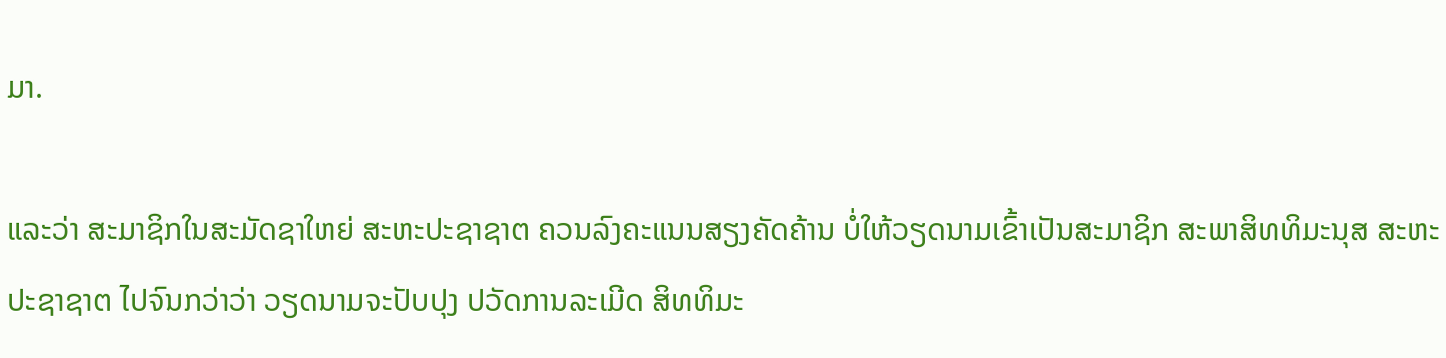ມາ.

ແລະວ່າ ສະມາຊິກໃນສະມັດຊາໃຫຍ່ ສະຫະປະຊາຊາຕ ຄວນລົງຄະແນນສຽງຄັດຄ້ານ ບໍ່ໃຫ້ວຽດນາມເຂົ້າເປັນສະມາຊິກ ສະພາສິທທິມະນຸສ ສະຫະປະຊາຊາຕ ໄປຈົນກວ່າວ່າ ວຽດນາມຈະປັບປຸງ ປວັດການລະເມີດ ສິທທິມະ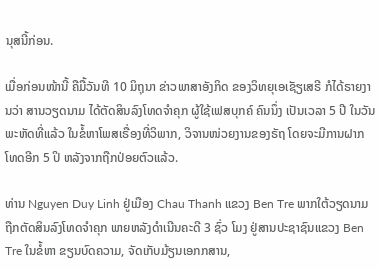ນຸສນີ້ກ່ອນ.

ເມື່ອກ່ອນໜ້ານີ້ ຄືມື້ວັນທີ 10 ມິຖຸນາ ຂ່າວພາສາອັງກິດ ຂອງວິທຍຸເອເຊັຽເສຣີ ກໍໄດ້ຣາຍງານວ່າ ສານວຽດນາມ ໄດ້ຕັດສິນລົງໂທດຈໍາຄຸກ ຜູ້ໃຊ້ເຟສບຸກຄ໌ ຄົນນຶ່ງ ເປັນເວລາ 5 ປີ ໃນວັນພະຫັດທີ່ແລ້ວ ໃນຂໍ້ຫາໂພສເຣື່ອງທີ່ວິພາກ, ວິຈານໜ່ວຍງານຂອງຣັຖ ໂດຍຈະມີການຝາກໂທດອີກ 5 ປິ ຫລັງຈາກຖືກປ່ອຍຕົວແລ້ວ.

ທ່ານ Nguyen Duy Linh ຢູ່ເມືອງ Chau Thanh ແຂວງ Ben Tre ພາກໃຕ້ວຽດນາມ ຖືກຕັດສິນລົງໂທດຈໍາຄຸກ ພາຍຫລັງດໍາເນີນຄະດີ 3 ຊົ່ວ ໂມງ ຢູ່ສານປະຊາຊົນແຂວງ Ben Tre ໃນຂໍ້ຫາ ຂຽນບົດຄວາມ, ຈັດເກັບມ້ຽນເອກກສານ,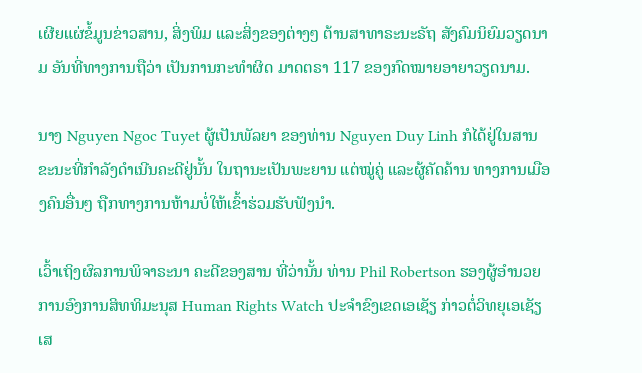ເຜີຍແຜ່ຂໍ້ມູນຂ່າວສານ, ສິ່ງພິມ ແລະສິ່ງຂອງຕ່າງໆ ຕ້ານສາທາຣະນະຣັຖ ສັງຄົມນິຍົມວຽດນາມ ອັນທີ່ທາງການຖືວ່າ ເປັນການກະທໍາຜິດ ມາດຕຣາ 117 ຂອງກົດໝາຍອາຍາວຽດນາມ.

ນາງ Nguyen Ngoc Tuyet ຜູ້ເປັນພັລຍາ ຂອງທ່ານ Nguyen Duy Linh ກໍໄດ້ຢູ່ໃນສານ ຂະນະທີ່ກໍາລັງດໍາເນີນຄະດີຢູ່ນັ້ນ ໃນຖານະເປັນພະຍານ ແຕ່ໝູ່ຄູ່ ແລະຜູ້ຄັດຄ້ານ ທາງການເມືອງຄົນອື່ນໆ ຖືກທາງການຫ້າມບໍ່ໃຫ້ເຂົ້າຮ່ວມຮັບຟັງນໍາ.

ເວົ້າເຖິງຜົລການພິຈາຣະນາ ຄະດີຂອງສານ ທີ່ວ່ານັ້ນ ທ່ານ Phil Robertson ຮອງຜູ້ອໍານວຍການອົງການສິທທິມະນຸສ Human Rights Watch ປະຈໍາຂົງເຂດເອເຊັຽ ກ່າວຕໍ່ວິທຍຸເອເຊັຽເສ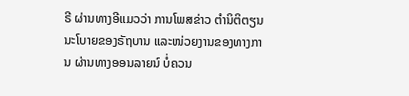ຣີ ຜ່ານທາງອີແມວວ່າ ການໂພສຂ່າວ ຕໍານິຕິຕຽນ ນະໂບາຍຂອງຣັຖບານ ແລະໜ່ວຍງານຂອງທາງການ ຜ່ານທາງອອນລາຍນ໌ ບໍ່ຄວນ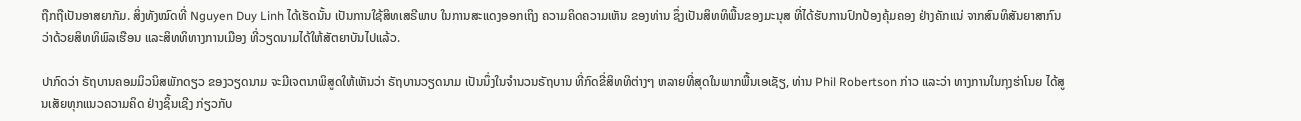ຖືກຖືເປັນອາສຍາກັມ. ສິ່ງທັງໝົດທີ່ Nguyen Duy Linh ໄດ້ເຮັດນັ້ນ ເປັນການໃຊ້ສິທເສຣີພາບ ໃນການສະແດງອອກເຖິງ ຄວາມຄິດຄວາມເຫັນ ຂອງທ່ານ ຊຶ່ງເປັນສິທທິພື້ນຂອງມະນຸສ ທີ່ໄດ້ຮັບການປົກປ້ອງຄຸ້ມຄອງ ຢ່າງຄັກແນ່ ຈາກສົນທິສັນຍາສາກົນ ວ່າດ້ວຍສິທທິພົລເຮືອນ ແລະສິທທິທາງການເມືອງ ທີ່ວຽດນາມໄດ້ໃຫ້ສັຕຍາບັນໄປແລ້ວ.

ປາກົດວ່າ ຣັຖບານຄອມມິວນິສພັກດຽວ ຂອງວຽດນາມ ຈະມີເຈຕນາພິສູດໃຫ້ເຫັນວ່າ ຣັຖບານວຽດນາມ ເປັນນຶ່ງໃນຈໍານວນຣັຖບານ ທີ່ກົດຂີ່ສິທທິຕ່າງໆ ຫລາຍທີ່ສຸດໃນພາກພື້ນເອເຊັຽ, ທ່ານ Phil Robertson ກ່າວ ແລະວ່າ ທາງການໃນກຸງຮ່າໂນຍ ໄດ້ສູນເສັຍທຸກແນວຄວາມຄິດ ຢ່າງຊິ້ນເຊີງ ກ່ຽວກັບ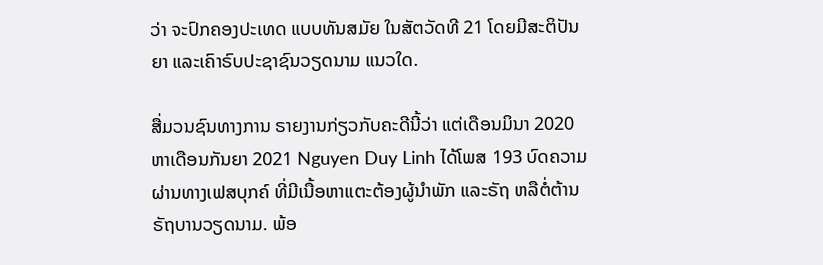ວ່າ ຈະປົກຄອງປະເທດ ແບບທັນສມັຍ ໃນສັຕວັດທີ 21 ໂດຍມີສະຕິປັນຍາ ແລະເຄົາຣົບປະຊາຊົນວຽດນາມ ແນວໃດ.

ສື່ມວນຊົນທາງການ ຣາຍງານກ່ຽວກັບຄະດີນີ້ວ່າ ແຕ່ເດືອນມິນາ 2020 ຫາເດືອນກັນຍາ 2021 Nguyen Duy Linh ໄດ້ໂພສ 193 ບົດຄວາມຜ່ານທາງເຟສບຸກຄ໌ ທີ່ມີເນື້ອຫາແຕະຕ້ອງຜູ້ນໍາພັກ ແລະຣັຖ ຫລືຕໍ່ຕ້ານຣັຖບານວຽດນາມ. ພ້ອ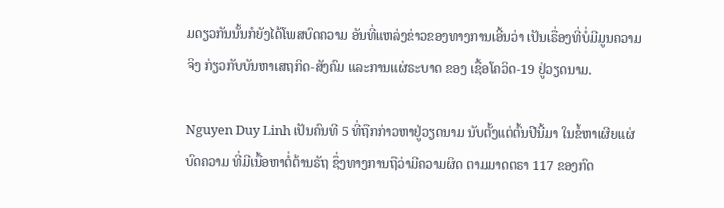ມດຽວກັນນັ້ນກໍຍັງໄດ້ໂພສບົດຄວາມ ອັນທີ່ແຫລ່ງຂ່າວຂອງທາງການເອີ້ນວ່າ ເປັນເຣື່ອງທີ່ບໍ່ມີມູນຄວາມຈິງ ກ່ຽວກັບບັນຫາເສຖກິດ-ສັງຄົມ ແລະການແຜ່ຣະບາດ ຂອງ ເຊື້ອໂຄວິດ-19 ຢູ່ວຽດນາມ.

Nguyen Duy Linh ເປັນຄົນທີ 5 ທີ່ຖືກກ່າວຫາຢູ່ວຽດນາມ ນັບຕັ້ງແຕ່ຕົ້ນປີນີ້ມາ ໃນຂໍ້ຫາເຜີຍແຜ່ບົດຄວາມ ທີ່ມີເນື້ອຫາຕໍ່ຕ້ານຣັຖ ຊຶ່ງທາງການຖືວ່າມີຄວາມຜິດ ຕາມມາດຕຣາ 117 ຂອງກົດ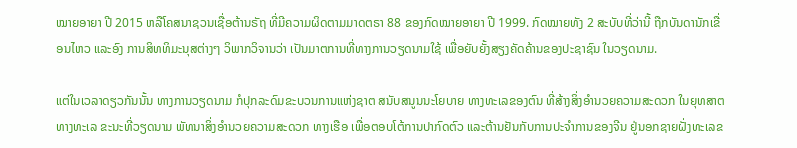ໝາຍອາຍາ ປີ 2015 ຫລືໂຄສນາຊວນເຊື່ອຕ້ານຣັຖ ທີ່ມີຄວາມຜິດຕາມມາດຕຣາ 88 ຂອງກົດໝາຍອາຍາ ປີ 1999. ກົດໝາຍທັງ 2 ສະບັບທີ່ວ່ານີ້ ຖືກບັນດານັກເຂື່ອນໄຫວ ແລະອົງ ການສິທທິມະນຸສຕ່າງໆ ວິພາກວິຈານວ່າ ເປັນມາຕການທີ່ທາງການວຽດນາມໃຊ້ ເພື່ອຍັບຍັ້ງສຽງຄັດຄ້ານຂອງປະຊາຊົນ ໃນວຽດນາມ.

ແຕ່ໃນເວລາດຽວກັນນັ້ນ ທາງການວຽດນາມ ກໍປຸກລະດົມຂະບວນການແຫ່ງຊາຕ ສນັບສນູນນະໂຍບາຍ ທາງທະເລຂອງຕົນ ທີ່ສ້າງສິ່ງອໍານວຍຄວາມສະດວກ ໃນຍຸທສາຕທາງທະເລ ຂະນະທີ່ວຽດນາມ ພັທນາສິ່ງອໍານວຍຄວາມສະດວກ ທາງເຮືອ ເພື່ອຕອບໂຕ້ການປາກົດຕົວ ແລະຕ້ານຢັນກັບການປະຈໍາການຂອງຈີນ ຢູ່ນອກຊາຍຝັ່ງທະເລຂ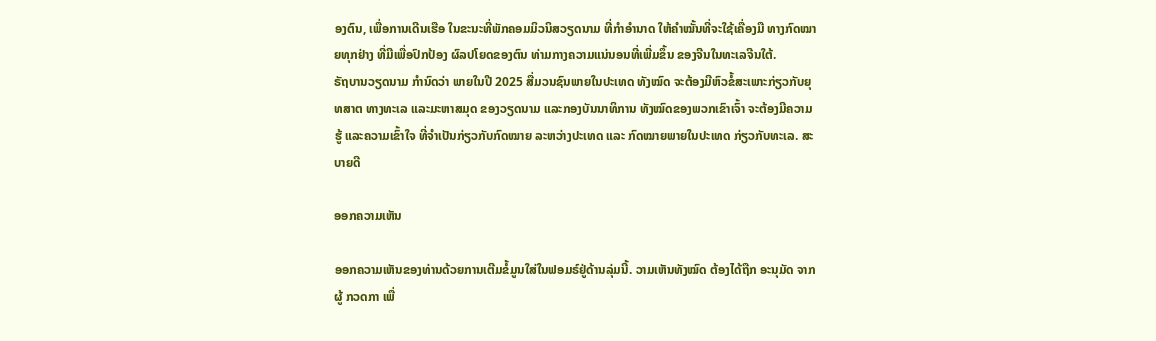ອງຕົນ, ເພື່ອການເດີນເຮືອ ໃນຂະນະທີ່ພັກຄອມມິວນິສວຽດນາມ ທີ່ກໍາອໍານາດ ໃຫ້ຄໍາໝັ້ນທີ່ຈະໃຊ້ເຄື່ອງມື ທາງກົດໝາຍທຸກຢ່າງ ທີ່ມີເພື່ອປົກປ້ອງ ຜົລປໂຍດຂອງຕົນ ທ່າມກາງຄວາມແນ່ນອນທີ່ເພີ່ມຂຶ້ນ ຂອງຈີນໃນທະເລຈີນໃຕ້.                                                               ຣັຖບານວຽດນາມ ກໍານົດວ່າ ພາຍໃນປີ 2025 ສື່ມວນຊົນພາຍໃນປະເທດ ທັງໝົດ ຈະຕ້ອງມີຫົວຂໍ້ສະເພາະກ່ຽວກັບຍຸທສາຕ ທາງທະເລ ແລະມະຫາສມຸດ ຂອງວຽດນາມ ແລະກອງບັນນາທິການ ທັງໝົດຂອງພວກເຂົາເຈົ້າ ຈະຕ້ອງມີຄວາມຮູ້ ແລະຄວາມເຂົ້າໃຈ ທີ່ຈໍາເປັນກ່ຽວກັບກົດໝາຍ ລະຫວ່າງປະເທດ ແລະ ກົດໝາຍພາຍໃນປະເທດ ກ່ຽວກັບທະເລ. ສະບາຍດີ

ອອກຄວາມເຫັນ

ອອກຄວາມເຫັນຂອງທ່ານດ້ວຍການເຕີມຂໍ້ມູນໃສ່ໃນຟອມຣ໌ຢູ່ດ້ານລຸ່ມນີ້. ວາມເຫັນທັງໝົດ ຕ້ອງໄດ້ຖືກ ອະນຸມັດ ຈາກຜູ້ ກວດກາ ເພື່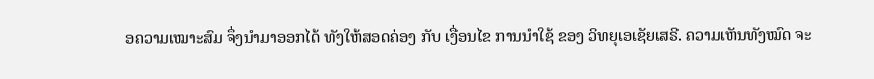ອຄວາມເໝາະສົມ ຈຶ່ງນໍາມາອອກໄດ້ ທັງໃຫ້ສອດຄ່ອງ ກັບ ເງື່ອນໄຂ ການນຳໃຊ້ ຂອງ ວິທຍຸເອເຊັຍເສຣີ. ຄວາມເຫັນທັງໝົດ ຈະ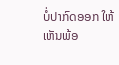ບໍ່ປາກົດອອກ ໃຫ້ເຫັນພ້ອ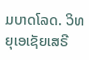ມບາດໂລດ. ວິທຍຸເອເຊັຍເສຣີ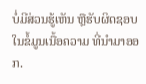ບໍ່ມີສ່ວນຮູ້ເຫັນ ຫຼືຮັບຜິດຊອບ ໃນຂໍ້ມູນເນື້ອຄວາມ ທີ່ນໍາມາອອກ.